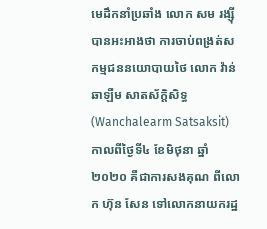មេដឹកនាំប្រឆាំង លោក សម រង្ស៊ី បានអះអាងថា ការចាប់ពង្រត់សកម្មជននយោបាយថៃ លោក វ៉ាន់ឆាឡឺម សាតស័ក្តិសិទ្ធ (Wanchalearm Satsaksit) កាលពីថ្ងៃទី៤ ខែមិថុនា ឆ្នាំ២០២០ គឺជាការសងគុណ ពីលោក ហ៊ុន សែន ទៅលោកនាយករដ្ឋ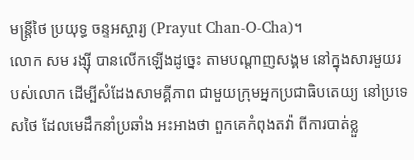មន្ត្រីថៃ ប្រយុទ្ធ ចន្ទអស្ចារ្យ (Prayut Chan-O-Cha)។
លោក សម រង្ស៊ី បានលើកឡើងដូច្នេះ តាមបណ្ដាញសង្គម នៅក្នុងសារមួយរបស់លោក ដើម្បីសំដែងសាមគ្គីភាព ជាមួយក្រុមអ្នកប្រជាធិបតេយ្យ នៅប្រទេសថៃ ដែលមេដឹកនាំប្រឆាំង អះអាងថា ពួកគេកំពុងតវ៉ា ពីការបាត់ខ្លួ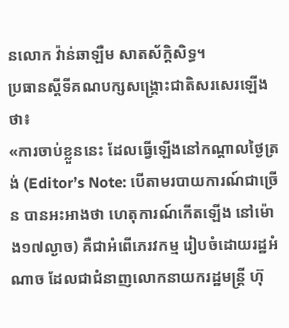នលោក វ៉ាន់ឆាឡឺម សាតស័ក្តិសិទ្ធ។
ប្រធានស្ដីទីគណបក្សសង្គ្រោះជាតិសរសេរឡើងថា៖
«ការចាប់ខ្លួននេះ ដែលធ្វើឡើងនៅកណ្តាលថ្ងៃត្រង់ (Editor’s Note: បើតាមរបាយការណ៍ជាច្រើន បានអះអាងថា ហេតុការណ៍កើតឡើង នៅម៉ោង១៧ល្ងាច) គឺជាអំពើភេរវកម្ម រៀបចំដោយរដ្ឋអំណាច ដែលជាជំនាញលោកនាយករដ្ឋមន្ត្រី ហ៊ុ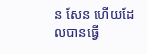ន សែន ហើយដែលបានធ្វើ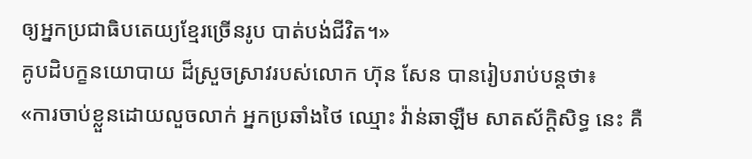ឲ្យអ្នកប្រជាធិបតេយ្យខ្មែរច្រើនរូប បាត់បង់ជីវិត។»
គូបដិបក្ខនយោបាយ ដ៏ស្រួចស្រាវរបស់លោក ហ៊ុន សែន បានរៀបរាប់បន្តថា៖
«ការចាប់ខ្លួនដោយលួចលាក់ អ្នកប្រឆាំងថៃ ឈ្មោះ វ៉ាន់ឆាឡឺម សាតស័ក្តិសិទ្ធ នេះ គឺ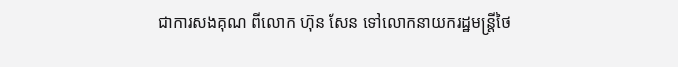ជាការសងគុណ ពីលោក ហ៊ុន សែន ទៅលោកនាយករដ្ឋមន្ត្រីថៃ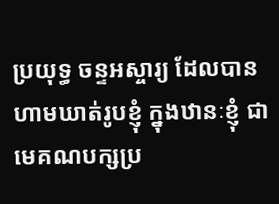ប្រយុទ្ធ ចន្ទអស្ចារ្យ ដែលបានហាមឃាត់រូបខ្ញុំ ក្នុងឋានៈខ្ញុំ ជាមេគណបក្សប្រ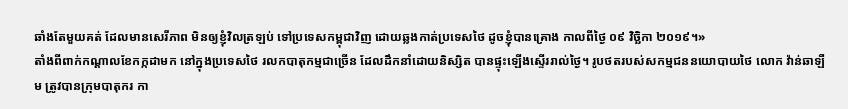ឆាំងតែមួយគត់ ដែលមានសេរីភាព មិនឲ្យខ្ញុំវិលត្រឡប់ ទៅប្រទេសកម្ពុជាវិញ ដោយឆ្លងកាត់ប្រទេសថៃ ដូចខ្ញុំបានគ្រោង កាលពីថ្ងៃ ០៩ វិច្ឆិកា ២០១៩។»
តាំងពីពាក់កណ្តាលខែកក្កដាមក នៅក្នុងប្រទេសថៃ រលកបាតុកម្មជាច្រើន ដែលដឹកនាំដោយនិស្សិត បានផ្ទុះឡើងស្ទើររាល់ថ្ងៃ។ រូបថតរបស់សកម្មជននយោបាយថៃ លោក វ៉ាន់ឆាឡឺម ត្រូវបានក្រុមបាតុករ កា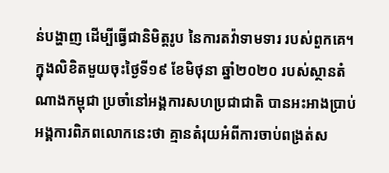ន់បង្ហាញ ដើម្បីធ្វើជានិមិត្តរូប នៃការតវ៉ាទាមទារ របស់ពួកគេ។
ក្នុងលិខិតមួយចុះថ្ងៃទី១៩ ខែមិថុនា ឆ្នាំ២០២០ របស់ស្ថានតំណាងកម្ពុជា ប្រចាំនៅអង្គការសហប្រជាជាតិ បានអះអាងប្រាប់អង្គការពិភពលោកនេះថា គ្មានតំរុយអំពីការចាប់ពង្រត់ស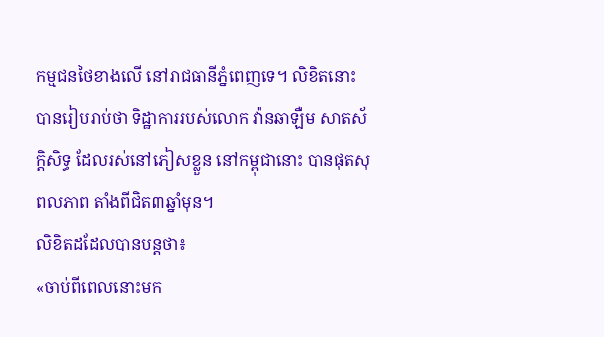កម្មជនថៃខាងលើ នៅរាជធានីភ្នំពេញទេ។ លិខិតនោះ បានរៀបរាប់ថា ទិដ្ឋាការរបស់លោក វ៉ានឆាឡឺម សាតស័ក្តិសិទ្ធ ដែលរស់នៅភៀសខ្លួន នៅកម្ពុជានោះ បានផុតសុពលភាព តាំងពីជិត៣ឆ្នាំមុន។
លិខិតដដែលបានបន្តថា៖
«ចាប់ពីពេលនោះមក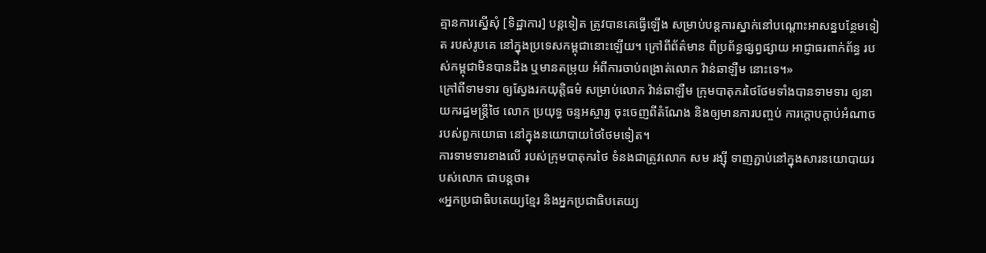គ្មានការស្នើសុំ [ទិដ្ឋាការ] បន្តទៀត ត្រូវបានគេធ្វើឡើង សម្រាប់បន្តការស្នាក់នៅបណ្ដោះអាសន្នបន្ថែមទៀត របស់រូបគេ នៅក្នុងប្រទេសកម្ពុជានោះឡើយ។ ក្រៅពីព័ត៌មាន ពីប្រព័ន្ធផ្សព្វផ្សាយ អាជ្ញាធរពាក់ព័ន្ធ របស់កម្ពុជាមិនបានដឹង ឬមានតម្រុយ អំពីការចាប់ពង្រាត់លោក វ៉ាន់ឆាឡឺម នោះទេ។»
ក្រៅពីទាមទារ ឲ្យស្វែងរកយុត្តិធម៌ សម្រាប់លោក វ៉ាន់ឆាឡឺម ក្រុមបាតុករថៃថែមទាំងបានទាមទារ ឲ្យនាយករដ្ឋមន្ត្រីថៃ លោក ប្រយុទ្ធ ចន្ទអស្ចារ្យ ចុះចេញពីតំណែង និងឲ្យមានការបញ្ចប់ ការក្តោបក្តាប់អំណាច របស់ពួកយោធា នៅក្នុងនយោបាយថៃថៃមទៀត។
ការទាមទារខាងលើ របស់ក្រុមបាតុករថៃ ទំនងជាត្រូវលោក សម រង្ស៊ី ទាញភ្ជាប់នៅក្នុងសារនយោបាយរបស់លោក ជាបន្តថា៖
«អ្នកប្រជាធិបតេយ្យខ្មែរ និងអ្នកប្រជាធិបតេយ្យ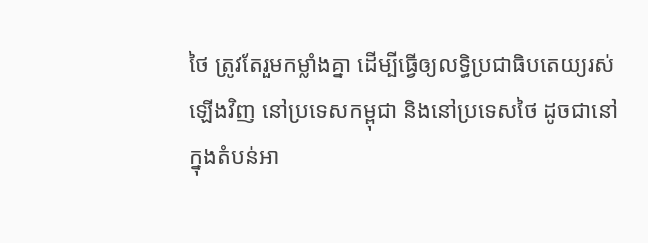ថៃ ត្រូវតែរួមកម្លាំងគ្នា ដើម្បីធ្វើឲ្យលទ្ធិប្រជាធិបតេយ្យរស់ឡើងវិញ នៅប្រទេសកម្ពុជា និងនៅប្រទេសថៃ ដូចជានៅក្នុងតំបន់អា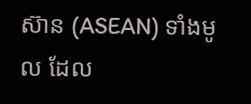ស៊ាន (ASEAN) ទាំងមូល ដែល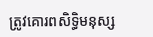ត្រូវគោរពសិទ្ធិមនុស្ស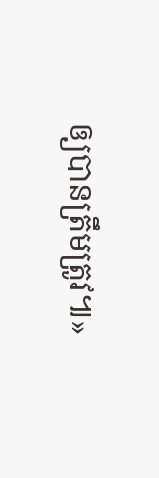ឲ្យបានត្រឹមត្រូវ៕»